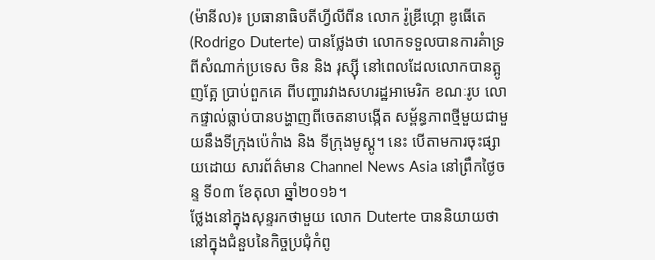(ម៉ានីល)៖ ប្រធានាធិបតីហ្វីលីពីន លោក រ៉ូឌ្រីហ្គោ ឌូធើតេ (Rodrigo Duterte) បានថ្លែងថា លោកទទួលបានការគំាទ្រពីសំណាក់ប្រទេស ចិន និង រុស្ស៊ី នៅពេលដែលលោកបានត្អូញត្អែ ប្រាប់ពួកគេ ពីបញ្ហារវាងសហរដ្ឋអាមេរិក ខណៈរូប លោកផ្ទាល់ធ្លាប់បានបង្ហាញពីចេតនាបង្កើត សម្ព័ន្ធភាពថ្មីមួយជាមួយនឹងទីក្រុងប៉េកំាង និង ទីក្រុងមូស្គូ។ នេះ បើតាមការចុះផ្សាយដោយ សារព័ត៌មាន Channel News Asia នៅព្រឹកថ្ងៃចន្ទ ទី០៣ ខែតុលា ឆ្នាំ២០១៦។
ថ្លែងនៅក្នុងសុន្ទរកថាមួយ លោក Duterte បាននិយាយថា នៅក្នុងជំនួបនៃកិច្ចប្រជុំកំពូ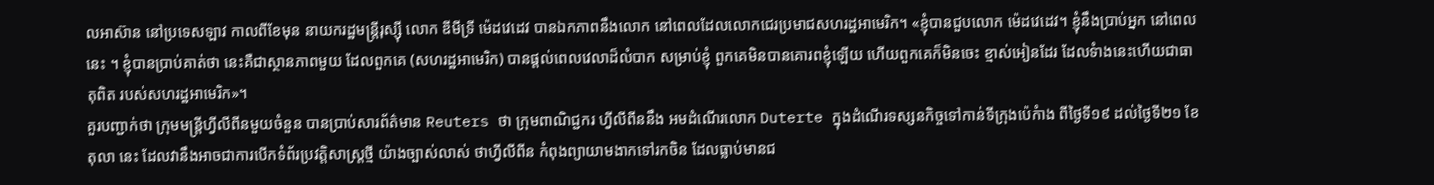លអាស៊ាន នៅប្រទេសឡាវ កាលពីខែមុន នាយករដ្ឋមន្រ្តីរុស្ស៊ី លោក ឌីមីទ្រី ម៉េដវេដេវ បានឯកភាពនឹងលោក នៅពេលដែលលោកជេរប្រមាជសហរដ្ឋអាមេរិក។ «ខ្ញុំបានជួបលោក ម៉េដវេដេវ។ ខ្ញុំនឹងប្រាប់អ្នក នៅពេលនេះ ។ ខ្ញុំបានប្រាប់គាត់ថា នេះគឺជាស្ថានភាពមួយ ដែលពួកគេ (សហរដ្ឋអាមេរិក) បានផ្ដល់ពេលវេលាដ៏លំបាក សម្រាប់ខ្ញុំ ពួកគេមិនបានគោរពខ្ញុំឡើយ ហើយពួកគេក៏មិនចេះ ខ្មាស់អៀនដែរ ដែលទំាងនេះហើយជាធាតុពិត របស់សហរដ្ឋអាមេរិក»។
គួរបញ្ជាក់ថា ក្រុមមន្ត្រីហ្វីលីពីនមួយចំនួន បានប្រាប់សារព័ត៌មាន Reuters ថា ក្រុមពាណិជ្ជករ ហ្វីលីពីននឹង អមដំណើរលោក Duterte ក្នុងដំណើរទស្សនកិច្ចទៅកាន់ទីក្រុងប៉េកំាង ពីថ្ងៃទី១៩ ដល់ថ្ងៃទី២១ ខែតុលា នេះ ដែលវានឹងអាចជាការបើកទំព័រប្រវត្តិសាស្ត្រថ្មី យ៉ាងច្បាស់លាស់ ថាហ្វីលីពីន កំពុងព្យាយាមងាកទៅរកចិន ដែលធ្លាប់មានជ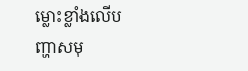ម្លោះខ្លាំងលើបញ្ហាសមុ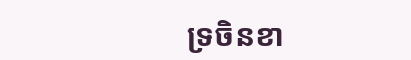ទ្រចិនខា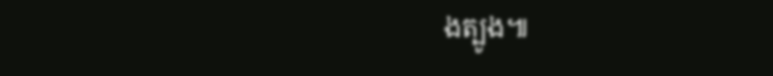ងត្បូង៕